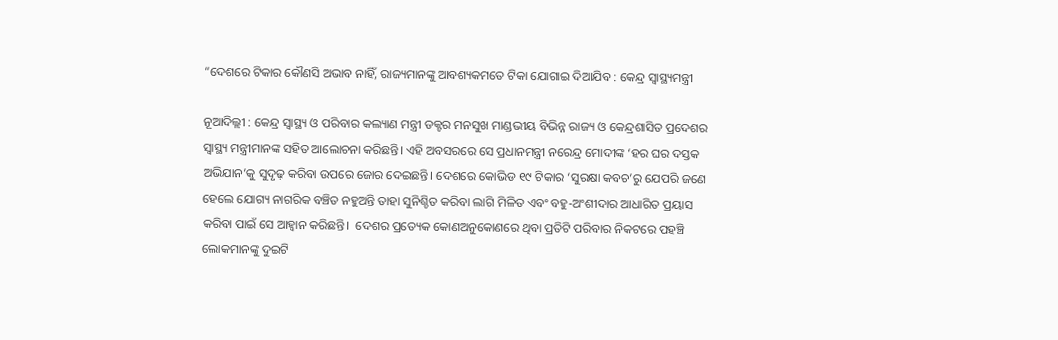“ଦେଶରେ ଟିକାର କୌଣସି ଅଭାବ ନାହିଁ, ରାଜ୍ୟମାନଙ୍କୁ ଆବଶ୍ୟକମତେ ଟିକା ଯୋଗାଇ ଦିଆଯିବ : କେନ୍ଦ୍ର ସ୍ବାସ୍ଥ୍ୟମନ୍ତ୍ରୀ

ନୂଆଦିଲ୍ଲୀ : କେନ୍ଦ୍ର ସ୍ୱାସ୍ଥ୍ୟ ଓ ପରିବାର କଲ୍ୟାଣ ମନ୍ତ୍ରୀ ଡକ୍ଟର ମନସୁଖ ମାଣ୍ଡଭୀୟ ବିଭିନ୍ନ ରାଜ୍ୟ ଓ କେନ୍ଦ୍ରଶାସିତ ପ୍ରଦେଶର ସ୍ୱାସ୍ଥ୍ୟ ମନ୍ତ୍ରୀମାନଙ୍କ ସହିତ ଆଲୋଚନା କରିଛନ୍ତି। ଏହି ଅବସରରେ ସେ ପ୍ରଧାନମନ୍ତ୍ରୀ ନରେନ୍ଦ୍ର ମୋଦୀଙ୍କ ‘ହର ଘର ଦସ୍ତକ ଅଭିଯାନ’କୁ ସୁଦୃଢ଼ କରିବା ଉପରେ ଜୋର ଦେଇଛନ୍ତି। ଦେଶରେ କୋଭିଡ ୧୯ ଟିକାର ‘ସୁରକ୍ଷା କବଚ’ରୁ ଯେପରି ଜଣେ ହେଲେ ଯୋଗ୍ୟ ନାଗରିକ ବଞ୍ଚିତ ନହୁଅନ୍ତି ତାହା ସୁନିଶ୍ଚିତ କରିବା ଲାଗି ମିଳିତ ଏବଂ ବହୁ-ଅଂଶୀଦାର ଆଧାରିତ ପ୍ରୟାସ କରିବା ପାଇଁ ସେ ଆହ୍ବାନ କରିଛନ୍ତି।  ଦେଶର ପ୍ରତ୍ୟେକ କୋଣଅନୁକୋଣରେ ଥିବା ପ୍ରତିଟି ପରିବାର ନିକଟରେ ପହଞ୍ଚି ଲୋକମାନଙ୍କୁ ଦୁଇଟି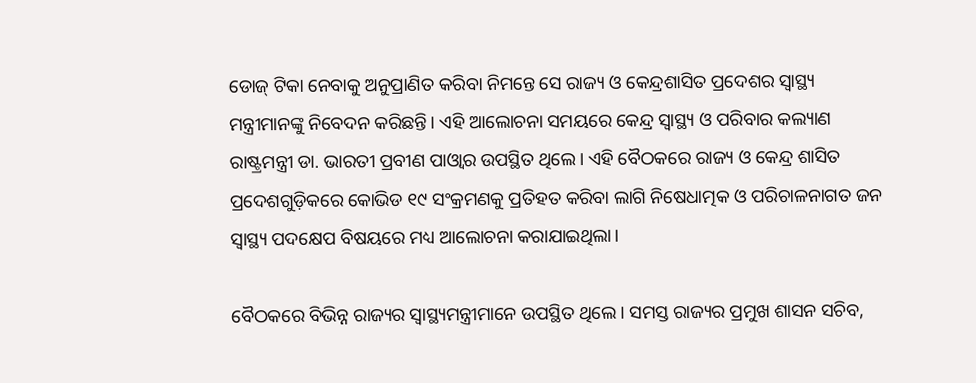ଡୋଜ୍ ଟିକା ନେବାକୁ ଅନୁପ୍ରାଣିତ କରିବା ନିମନ୍ତେ ସେ ରାଜ୍ୟ ଓ କେନ୍ଦ୍ରଶାସିତ ପ୍ରଦେଶର ସ୍ୱାସ୍ଥ୍ୟ ମନ୍ତ୍ରୀମାନଙ୍କୁ ନିବେଦନ କରିଛନ୍ତି। ଏହି ଆଲୋଚନା ସମୟରେ କେନ୍ଦ୍ର ସ୍ୱାସ୍ଥ୍ୟ ଓ ପରିବାର କଲ୍ୟାଣ ରାଷ୍ଟ୍ରମନ୍ତ୍ରୀ ଡା. ଭାରତୀ ପ୍ରବୀଣ ପାଓ୍ବାର ଉପସ୍ଥିତ ଥିଲେ। ଏହି ବୈଠକରେ ରାଜ୍ୟ ଓ କେନ୍ଦ୍ର ଶାସିତ ପ୍ରଦେଶଗୁଡ଼ିକରେ କୋଭିଡ ୧୯ ସଂକ୍ରମଣକୁ ପ୍ରତିହତ କରିବା ଲାଗି ନିଷେଧାତ୍ମକ ଓ ପରିଚାଳନାଗତ ଜନ ସ୍ୱାସ୍ଥ୍ୟ ପଦକ୍ଷେପ ବିଷୟରେ ମଧ୍ୟ ଆଲୋଚନା କରାଯାଇଥିଲା।

ବୈଠକରେ ବିଭିନ୍ନ ରାଜ୍ୟର ସ୍ବାସ୍ଥ୍ୟମନ୍ତ୍ରୀମାନେ ଉପସ୍ଥିତ ଥିଲେ। ସମସ୍ତ ରାଜ୍ୟର ପ୍ରମୁଖ ଶାସନ ସଚିବ,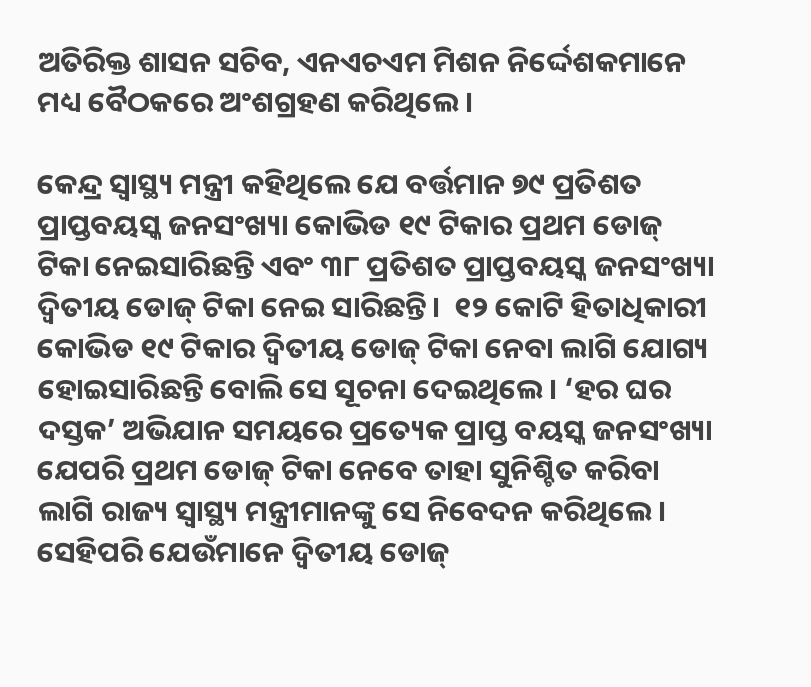ଅତିରିକ୍ତ ଶାସନ ସଚିବ, ଏନଏଚଏମ ମିଶନ ନିର୍ଦ୍ଦେଶକମାନେ ମଧ୍ୟ ବୈଠକରେ ଅଂଶଗ୍ରହଣ କରିଥିଲେ।

କେନ୍ଦ୍ର ସ୍ୱାସ୍ଥ୍ୟ ମନ୍ତ୍ରୀ କହିଥିଲେ ଯେ ବର୍ତ୍ତମାନ ୭୯ ପ୍ରତିଶତ ପ୍ରାପ୍ତବୟସ୍କ ଜନସଂଖ୍ୟା କୋଭିଡ ୧୯ ଟିକାର ପ୍ରଥମ ଡୋଜ୍ ଟିକା ନେଇସାରିଛନ୍ତି ଏବଂ ୩୮ ପ୍ରତିଶତ ପ୍ରାପ୍ତବୟସ୍କ ଜନସଂଖ୍ୟା ଦ୍ବିତୀୟ ଡୋଜ୍ ଟିକା ନେଇ ସାରିଛନ୍ତି।  ୧୨ କୋଟି ହିତାଧିକାରୀ କୋଭିଡ ୧୯ ଟିକାର ଦ୍ବିତୀୟ ଡୋଜ୍ ଟିକା ନେବା ଲାଗି ଯୋଗ୍ୟ ହୋଇସାରିଛନ୍ତି ବୋଲି ସେ ସୂଚନା ଦେଇଥିଲେ। ‘ହର ଘର ଦସ୍ତକ’ ଅଭିଯାନ ସମୟରେ ପ୍ରତ୍ୟେକ ପ୍ରାପ୍ତ ବୟସ୍କ ଜନସଂଖ୍ୟା ଯେପରି ପ୍ରଥମ ଡୋଜ୍ ଟିକା ନେବେ ତାହା ସୁନିଶ୍ଚିତ କରିବା ଲାଗି ରାଜ୍ୟ ସ୍ୱାସ୍ଥ୍ୟ ମନ୍ତ୍ରୀମାନଙ୍କୁ ସେ ନିବେଦନ କରିଥିଲେ। ସେହିପରି ଯେଉଁମାନେ ଦ୍ବିତୀୟ ଡୋଜ୍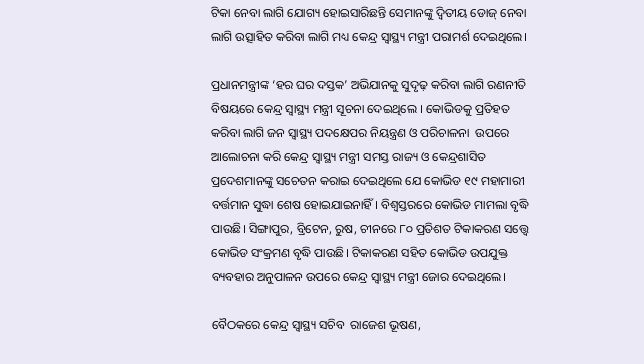ଟିକା ନେବା ଲାଗି ଯୋଗ୍ୟ ହୋଇସାରିଛନ୍ତି ସେମାନଙ୍କୁ ଦ୍ବିତୀୟ ଡୋଜ୍ ନେବା ଲାଗି ଉତ୍ସାହିତ କରିବା ଲାଗି ମଧ୍ୟ କେନ୍ଦ୍ର ସ୍ୱାସ୍ଥ୍ୟ ମନ୍ତ୍ରୀ ପରାମର୍ଶ ଦେଇଥିଲେ।

ପ୍ରଧାନମନ୍ତ୍ରୀଙ୍କ ‘ହର ଘର ଦସ୍ତକ’ ଅଭିଯାନକୁ ସୁଦୃଢ଼ କରିବା ଲାଗି ରଣନୀତି ବିଷୟରେ କେନ୍ଦ୍ର ସ୍ୱାସ୍ଥ୍ୟ ମନ୍ତ୍ରୀ ସୂଚନା ଦେଇଥିଲେ । କୋଭିଡକୁ ପ୍ରତିହତ କରିବା ଲାଗି ଜନ ସ୍ୱାସ୍ଥ୍ୟ ପଦକ୍ଷେପର ନିୟନ୍ତ୍ରଣ ଓ ପରିଚାଳନା  ଉପରେ ଆଲୋଚନା କରି କେନ୍ଦ୍ର ସ୍ୱାସ୍ଥ୍ୟ ମନ୍ତ୍ରୀ ସମସ୍ତ ରାଜ୍ୟ ଓ କେନ୍ଦ୍ରଶାସିତ ପ୍ରଦେଶମାନଙ୍କୁ ସଚେତନ କରାଇ ଦେଇଥିଲେ ଯେ କୋଭିଡ ୧୯ ମହାମାରୀ ବର୍ତ୍ତମାନ ସୁଦ୍ଧା ଶେଷ ହୋଇଯାଇନାହିଁ। ବିଶ୍ବସ୍ତରରେ କୋଭିଡ ମାମଲା ବୃଦ୍ଧି ପାଉଛି। ସିଙ୍ଗାପୁର, ବ୍ରିଟେନ, ରୁଷ, ଚୀନରେ ୮୦ ପ୍ରତିଶତ ଟିକାକରଣ ସତ୍ତ୍ବେ କୋଭିଡ ସଂକ୍ରମଣ ବୃଦ୍ଧି ପାଉଛି। ଟିକାକରଣ ସହିତ କୋଭିଡ ଉପଯୁକ୍ତ ବ୍ୟବହାର ଅନୁପାଳନ ଉପରେ କେନ୍ଦ୍ର ସ୍ୱାସ୍ଥ୍ୟ ମନ୍ତ୍ରୀ ଜୋର ଦେଇଥିଲେ।

ବୈଠକରେ କେନ୍ଦ୍ର ସ୍ୱାସ୍ଥ୍ୟ ସଚିବ  ରାଜେଶ ଭୂଷଣ,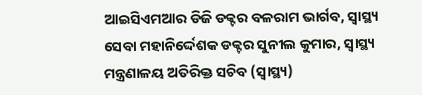ଆଇସିଏମଆର ଡିଜି ଡକ୍ଟର ବଳରାମ ଭାର୍ଗବ, ସ୍ୱାସ୍ଥ୍ୟ ସେବା ମହାନିର୍ଦ୍ଦେଶକ ଡକ୍ଟର ସୁନୀଲ କୁମାର, ସ୍ୱାସ୍ଥ୍ୟ ମନ୍ତ୍ରଣାଳୟ ଅତିରିକ୍ତ ସଚିବ (ସ୍ୱାସ୍ଥ୍ୟ)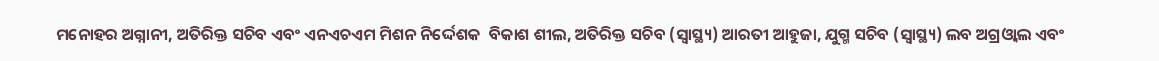ମନୋହର ଅଗ୍ନାନୀ, ଅତିରିକ୍ତ ସଚିବ ଏବଂ ଏନଏଚଏମ ମିଶନ ନିର୍ଦ୍ଦେଶକ  ବିକାଶ ଶୀଲ, ଅତିରିକ୍ତ ସଚିବ (ସ୍ୱାସ୍ଥ୍ୟ) ଆରତୀ ଆହୁଜା, ଯୁଗ୍ମ ସଚିବ (ସ୍ୱାସ୍ଥ୍ୟ) ଲବ ଅଗ୍ରଓ୍ବାଲ ଏବଂ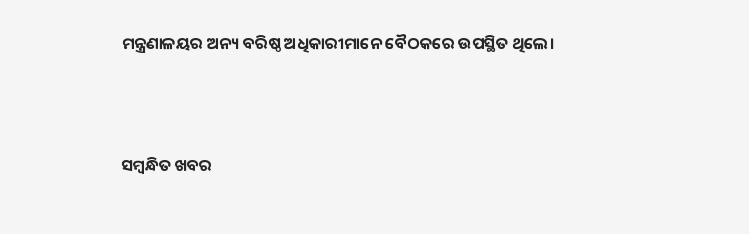ମନ୍ତ୍ରଣାଳୟର ଅନ୍ୟ ବରିଷ୍ଠ ଅଧିକାରୀମାନେ ବୈଠକରେ ଉପସ୍ଥିତ ଥିଲେ।



ସମ୍ବନ୍ଧିତ ଖବର